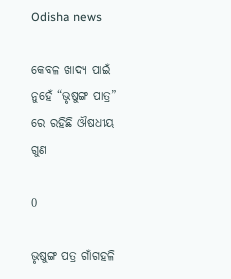Odisha news

କେବଳ ଖାଦ୍ୟ ପାଇଁ ନୁହେଁ “ଭୃଷୁଙ୍ଗ ପାତ୍ର” ରେ ରହିଛି ଔଷଧୀୟ ଗୁଣ

0

ଭୃଷୁଙ୍ଗ ପତ୍ର ଗାଁଗହଳି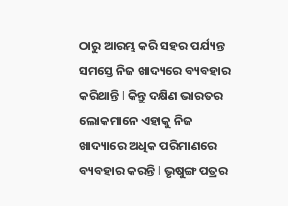ଠାରୁ ଆରମ୍ଭ କରି ସହର ପର୍ଯ୍ୟନ୍ତ ସମସ୍ତେ ନିଜ ଖାଦ୍ୟରେ ବ୍ୟବହାର କରିଥାନ୍ତି l କିନ୍ତୁ ଦକ୍ଷିଣ ଭାରତର ଲୋକମାନେ ଏହାକୁ ନିଜ ଖାଦ୍ୟାରେ ଅଧିକ ପରିମାଣରେ ବ୍ୟବହାର କରନ୍ତି l ଭୃଷୁଙ୍ଗ ପତ୍ରର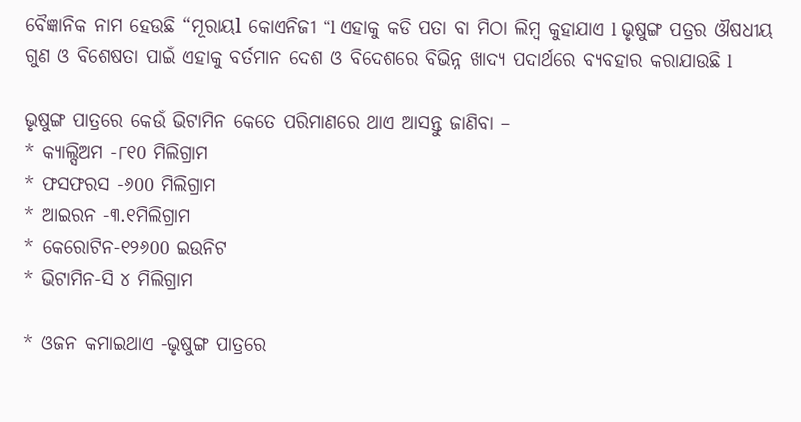ବୈଜ୍ଞାନିକ ନାମ ହେଉଛି “ମୂରାୟl କୋଏନିଜୀ “l ଏହାକୁ କଡି ପତା ବା ମିଠା ଲିମ୍ବ କୁହାଯାଏ l ଭୃଷୁଙ୍ଗ ପତ୍ରର ଔଷଧୀୟ ଗୁଣ ଓ ବିଶେଷତା ପାଇଁ ଏହାକୁ ବର୍ତମାନ ଦେଶ ଓ ବିଦେଶରେ ବିଭିନ୍ନ ଖାଦ୍ୟ ପଦାର୍ଥରେ ବ୍ୟବହାର କରାଯାଉଛି l

ଭୃଷୁଙ୍ଗ ପାତ୍ରରେ କେଉଁ ଭିଟାମିନ କେତେ ପରିମାଣରେ ଥାଏ ଆସନ୍ତୁ ଜାଣିବା –
* କ୍ୟାଲ୍ସିଅମ -୮୧0 ମିଲିଗ୍ରାମ
* ଫସଫରସ -୬00 ମିଲିଗ୍ରାମ
* ଆଇରନ -୩.୧ମିଲିଗ୍ରାମ
* କେରୋଟିନ-୧୨୬00 ଇଉନିଟ
* ଭିଟାମିନ-ସି ୪ ମିଲିଗ୍ରାମ

* ଓଜନ କମାଇଥାଏ -ଭୃଷୁଙ୍ଗ ପାତ୍ରରେ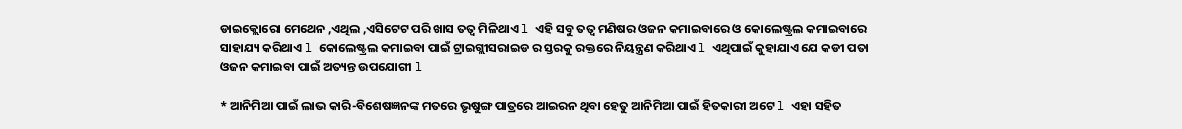ଡାଇକ୍ଲୋରୋ ମେଥେନ ,ଏଥିଲ ,ଏସିଟେଟ ପରି ଖାସ ତତ୍ୱ ମିଳିଥାଏ l ଏହି ସବୁ ତତ୍ୱ ମଣିଷର ଓଜନ କମାଇବାରେ ଓ କୋଲେଷ୍ଟ୍ରଲ କମାଇବାରେ ସାହାଯ୍ୟ କରିଥାଏ l କୋଲେଷ୍ଟ୍ରଲ କମାଇବା ପାଇଁ ଟ୍ରାଇଗ୍ଲୀସରାଇଡ ର ସ୍ତରକୁ ରକ୍ତରେ ନିୟନ୍ତ୍ରଣ କରିଥାଏ l ଏଥିପାଇଁ କୁହାଯାଏ ଯେ କଡୀ ପତା ଓଜନ କମାଇବା ପାଇଁ ଅତ୍ୟନ୍ତ ଉପଯୋଗୀ l

* ଆନିମିଆ ପାଇଁ ଲାଭ କାରି-ବିଶେଷଜ୍ଞନଙ୍କ ମତରେ ଭୃଷୁଙ୍ଗ ପାତ୍ରରେ ଆଇରନ ଥିବା ହେତୁ ଆନିମିଆ ପାଇଁ ହିତକାରୀ ଅଟେ l ଏହା ସହିତ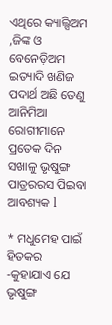ଏଥିରେ କ୍ୟାଲ୍ସିଅମ ,ଜିଙ୍କ ଓ ବେନେଡ଼ିଅମ ଇତ୍ୟାଦି ଖଣିଜ ପଦାର୍ଥ ଅଛି ତେଣୁ ଆନିମିଆ ରୋଗୀମାନେ ପ୍ରତେକ ଦିନ ସଖାଳୁ ଭୃଷୁଙ୍ଗ ପାତ୍ରରରସ ପିଇବା ଆବଶ୍ୟକ l

* ମଧୁମେହ ପାଇଁ ହିତକର -କୁହାଯାଏ ଯେ ଭୃଷୁଙ୍ଗ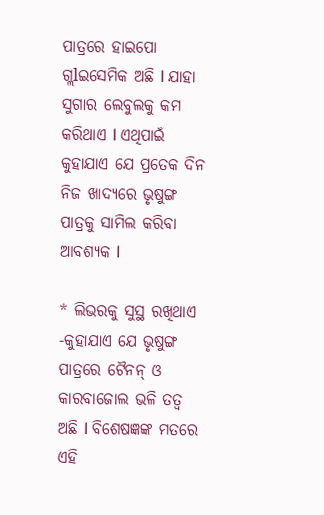ପାତ୍ରରେ ହାଇପୋ ଗ୍ଲlଇସେମିକ ଅଛି l ଯାହା ସୁଗାର ଲେବୁଲକୁ କମ କରିଥାଏ l ଏଥିପାଇଁ କୁହାଯାଏ ଯେ ପ୍ରତେକ ଦିନ ନିଜ ଖାଦ୍ୟରେ ଭୃଷୁଙ୍ଗ ପାତ୍ରକୁ ସାମିଲ କରିବା ଆବଶ୍ୟକ l

* ଲିଭରକୁ ସୁସ୍ଥ ରଖିଥାଏ -କୁହାଯାଏ ଯେ ଭୃଷୁଙ୍ଗ ପାତ୍ରରେ ଟୈନନ୍ ଓ କାରବାଜୋଲ ଭଳି ତତ୍ୱ ଅଛି l ବିଶେଷଜ୍ଞଙ୍କ ମତରେ ଏହି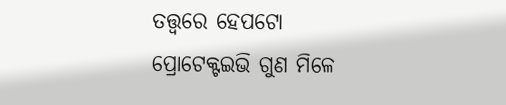ତତ୍ତ୍ୱରେ ହେପଟୋ ପ୍ରୋଟେକ୍ଟଇଭି ଗୁଣ ମିଳେ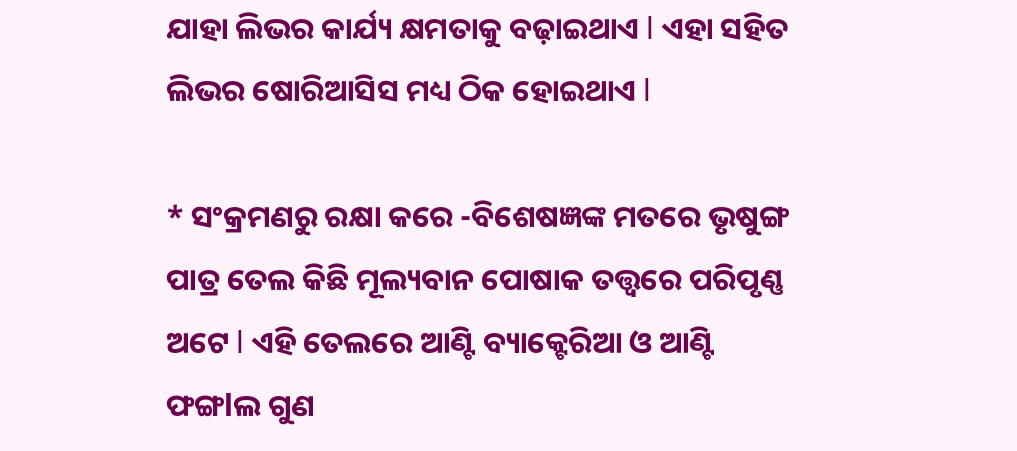ଯାହା ଲିଭର କାର୍ଯ୍ୟ କ୍ଷମତାକୁ ବଢ଼ାଇଥାଏ l ଏହା ସହିତ ଲିଭର ଷୋରିଆସିସ ମଧ୍ୟ ଠିକ ହୋଇଥାଏ l

* ସଂକ୍ରମଣରୁ ରକ୍ଷା କରେ -ବିଶେଷଜ୍ଞଙ୍କ ମତରେ ଭୃଷୁଙ୍ଗ ପାତ୍ର ତେଲ କିଛି ମୂଲ୍ୟବାନ ପୋଷାକ ତତ୍ତ୍ୱରେ ପରିପୃଣ୍ଣ ଅଟେ l ଏହି ତେଲରେ ଆଣ୍ଟି ବ୍ୟାକ୍ଟେରିଆ ଓ ଆଣ୍ଟି ଫଙ୍ଗlଲ ଗୁଣ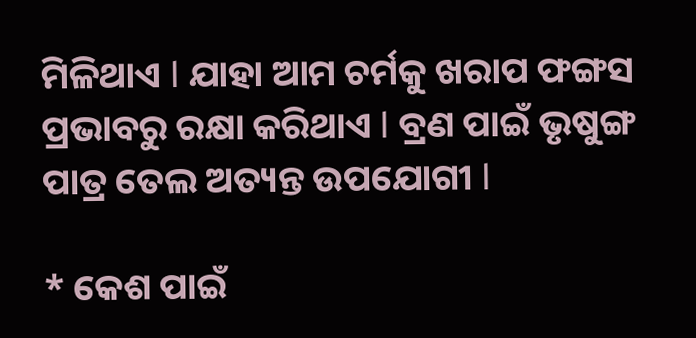ମିଳିଥାଏ l ଯାହା ଆମ ଚର୍ମକୁ ଖରାପ ଫଙ୍ଗସ ପ୍ରଭାବରୁ ରକ୍ଷା କରିଥାଏ l ବ୍ରଣ ପାଇଁ ଭୃଷୁଙ୍ଗ ପାତ୍ର ତେଲ ଅତ୍ୟନ୍ତ ଉପଯୋଗୀ l

* କେଶ ପାଇଁ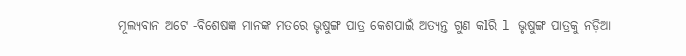ମୂଲ୍ୟବାନ ଅଟେ -ବିଶେଷଜ୍ଞ ମାନଙ୍କ ମତରେ ଭୃଷୁଙ୍ଗ ପାତ୍ର କେଶପାଇଁ ଅତ୍ୟନ୍ତ ଗୁଣ କlରି l ଭୃଷୁଙ୍ଗ ପାତ୍ରକୁ ନଡ଼ିଆ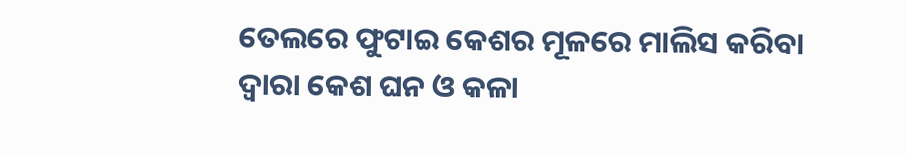ତେଲରେ ଫୁଟାଇ କେଶର ମୂଳରେ ମାଲିସ କରିବା ଦ୍ୱାରା କେଶ ଘନ ଓ କଳା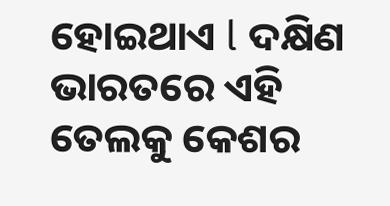ହୋଇଥାଏ l ଦକ୍ଷିଣ ଭାରତରେ ଏହି ତେଲକୁ କେଶର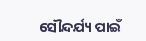ସୌନ୍ଦର୍ଯ୍ୟ ପାଇଁ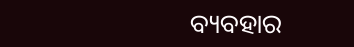ବ୍ୟବହାର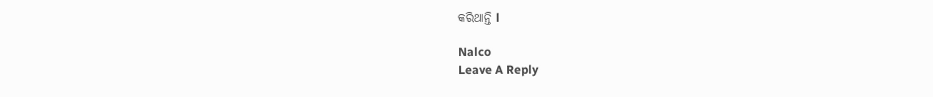କରିଥାନ୍ତି l

Nalco
Leave A Reply